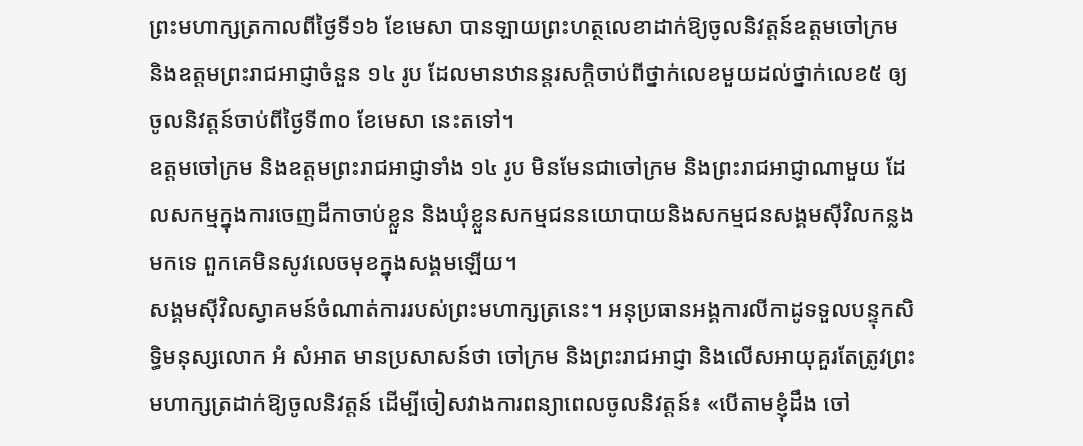ព្រះមហាក្សត្រកាលពីថ្ងៃទី១៦ ខែមេសា បានឡាយព្រះហត្ថលេខាដាក់ឱ្យចូលនិវត្តន៍ឧត្ដមចៅក្រម និងឧត្ដមព្រះរាជអាជ្ញាចំនួន ១៤ រូប ដែលមានឋានន្តរសក្ដិចាប់ពីថ្នាក់លេខមួយដល់ថ្នាក់លេខ៥ ឲ្យចូលនិវត្តន៍ចាប់ពីថ្ងៃទី៣០ ខែមេសា នេះតទៅ។
ឧត្ដមចៅក្រម និងឧត្ដមព្រះរាជអាជ្ញាទាំង ១៤ រូប មិនមែនជាចៅក្រម និងព្រះរាជអាជ្ញាណាមួយ ដែលសកម្មក្នុងការចេញដីកាចាប់ខ្លួន និងឃុំខ្លួនសកម្មជននយោបាយនិងសកម្មជនសង្គមស៊ីវិលកន្លងមកទេ ពួកគេមិនសូវលេចមុខក្នុងសង្គមឡើយ។
សង្គមស៊ីវិលស្វាគមន៍ចំណាត់ការរបស់ព្រះមហាក្សត្រនេះ។ អនុប្រធានអង្គការលីកាដូទទួលបន្ទុកសិទ្ធិមនុស្សលោក អំ សំអាត មានប្រសាសន៍ថា ចៅក្រម និងព្រះរាជអាជ្ញា និងលើសអាយុគួរតែត្រូវព្រះមហាក្សត្រដាក់ឱ្យចូលនិវត្តន៍ ដើម្បីចៀសវាងការពន្យាពេលចូលនិវត្តន៍៖ «បើតាមខ្ញុំដឹង ចៅ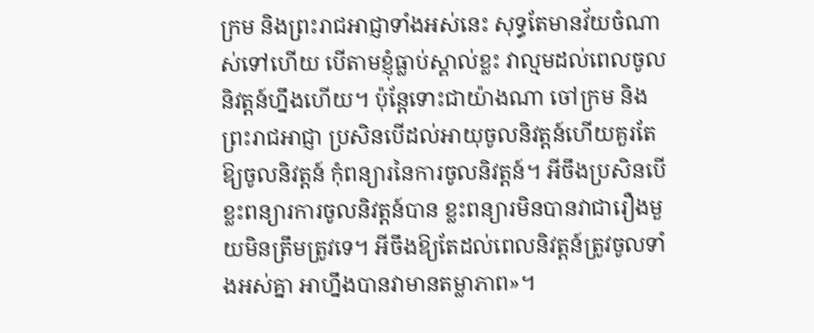ក្រម និងព្រះរាជអាជ្ញាទាំងអស់នេះ សុទ្ធតែមានវ័យចំណាស់ទៅហើយ បើតាមខ្ញុំធ្លាប់ស្គាល់ខ្លះ វាល្មមដល់ពេលចូលនិវត្តន៍ហ្នឹងហើយ។ ប៉ុន្តែទោះជាយ៉ាងណា ចៅក្រម និងព្រះរាជអាជ្ញា ប្រសិនបើដល់អាយុចូលនិវត្តន៍ហើយគួរតែឱ្យចូលនិវត្តន៍ កុំពន្យារនៃការចូលនិវត្តន៍។ អីចឹងប្រសិនបើខ្លះពន្យារការចូលនិវត្តន៍បាន ខ្លះពន្យារមិនបានវាជារឿងមួយមិនត្រឹមត្រូវទេ។ អីចឹងឱ្យតែដល់ពេលនិវត្តន៍ត្រូវចូលទាំងអស់គ្នា អាហ្នឹងបានវាមានតម្លាភាព»។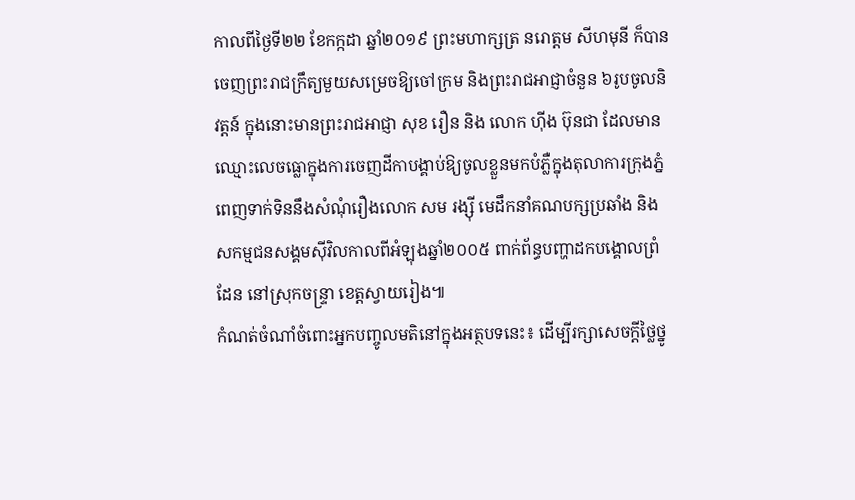កាលពីថ្ងៃទី២២ ខែកក្កដា ឆ្នាំ២០១៩ ព្រះមហាក្សត្រ នរោត្តម សីហមុនី ក៏បានចេញព្រះរាជក្រឹត្យមួយសម្រេចឱ្យចៅក្រម និងព្រះរាជអាជ្ញាចំនួន ៦រូបចូលនិវត្តន៍ ក្នុងនោះមានព្រះរាជអាជ្ញា សុខ រឿន និង លោក ហ៊ីង ប៊ុនជា ដែលមានឈ្មោះលេចធ្លោក្នុងការចេញដីកាបង្គាប់ឱ្យចូលខ្លួនមកបំភ្លឺក្នុងតុលាការក្រុងភ្នំពេញទាក់ទិននឹងសំណុំរឿងលោក សម រង្ស៊ី មេដឹកនាំគណបក្សប្រឆាំង និងសកម្មជនសង្គមស៊ីវិលកាលពីអំឡុងឆ្នាំ២០០៥ ពាក់ព័ន្ធបញ្ហាដកបង្គោលព្រំដែន នៅស្រុកចន្ទ្រា ខេត្តស្វាយរៀង៕
កំណត់ចំណាំចំពោះអ្នកបញ្ចូលមតិនៅក្នុងអត្ថបទនេះ៖ ដើម្បីរក្សាសេចក្ដីថ្លៃថ្នូ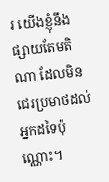រ យើងខ្ញុំនឹងផ្សាយតែមតិណា ដែលមិនជេរប្រមាថដល់អ្នកដទៃប៉ុណ្ណោះ។